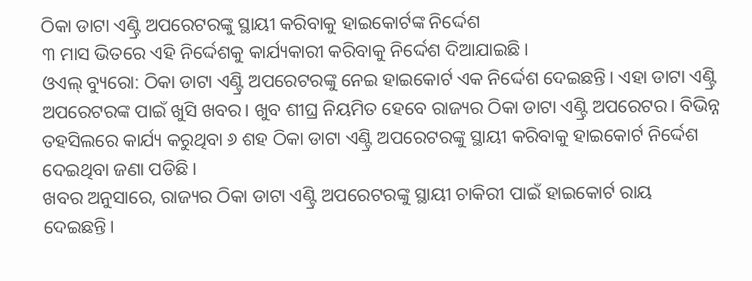ଠିକା ଡାଟା ଏଣ୍ଟ୍ରି ଅପରେଟରଙ୍କୁ ସ୍ଥାୟୀ କରିବାକୁ ହାଇକୋର୍ଟଙ୍କ ନିର୍ଦ୍ଦେଶ
୩ ମାସ ଭିତରେ ଏହି ନିର୍ଦ୍ଦେଶକୁ କାର୍ଯ୍ୟକାରୀ କରିବାକୁ ନିର୍ଦ୍ଦେଶ ଦିଆଯାଇଛି।
ଓଏଲ୍ ବ୍ୟୁରୋ: ଠିକା ଡାଟା ଏଣ୍ଟ୍ରି ଅପରେଟରଙ୍କୁ ନେଇ ହାଇକୋର୍ଟ ଏକ ନିର୍ଦ୍ଦେଶ ଦେଇଛନ୍ତି। ଏହା ଡାଟା ଏଣ୍ଟ୍ରି ଅପରେଟରଙ୍କ ପାଇଁ ଖୁସି ଖବର। ଖୁବ ଶୀଘ୍ର ନିୟମିତ ହେବେ ରାଜ୍ୟର ଠିକା ଡାଟା ଏଣ୍ଟ୍ରି ଅପରେଟର। ବିଭିନ୍ନ ତହସିଲରେ କାର୍ଯ୍ୟ କରୁଥିବା ୬ ଶହ ଠିକା ଡାଟା ଏଣ୍ଟ୍ରି ଅପରେଟରଙ୍କୁ ସ୍ଥାୟୀ କରିବାକୁ ହାଇକୋର୍ଟ ନିର୍ଦ୍ଦେଶ ଦେଇଥିବା ଜଣା ପଡିଛି।
ଖବର ଅନୁସାରେ, ରାଜ୍ୟର ଠିକା ଡାଟା ଏଣ୍ଟ୍ରି ଅପରେଟରଙ୍କୁ ସ୍ଥାୟୀ ଚାକିରୀ ପାଇଁ ହାଇକୋର୍ଟ ରାୟ ଦେଇଛନ୍ତି।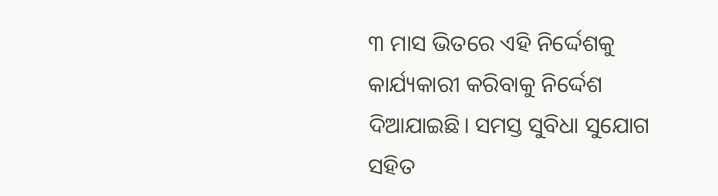୩ ମାସ ଭିତରେ ଏହି ନିର୍ଦ୍ଦେଶକୁ କାର୍ଯ୍ୟକାରୀ କରିବାକୁ ନିର୍ଦ୍ଦେଶ ଦିଆଯାଇଛି। ସମସ୍ତ ସୁବିଧା ସୁଯୋଗ ସହିତ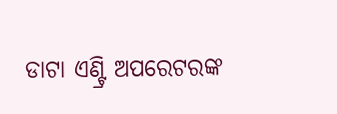ଡାଟା ଏଣ୍ଟ୍ରି ଅପରେଟରଙ୍କ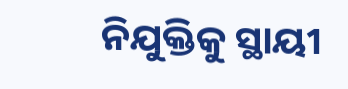ନିଯୁକ୍ତିକୁ ସ୍ଥାୟୀ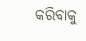କରିବାକୁ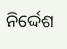ନିର୍ଦ୍ଦେଶ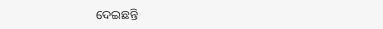ଦେଇଛନ୍ତି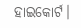ହାଇକୋର୍ଟ।